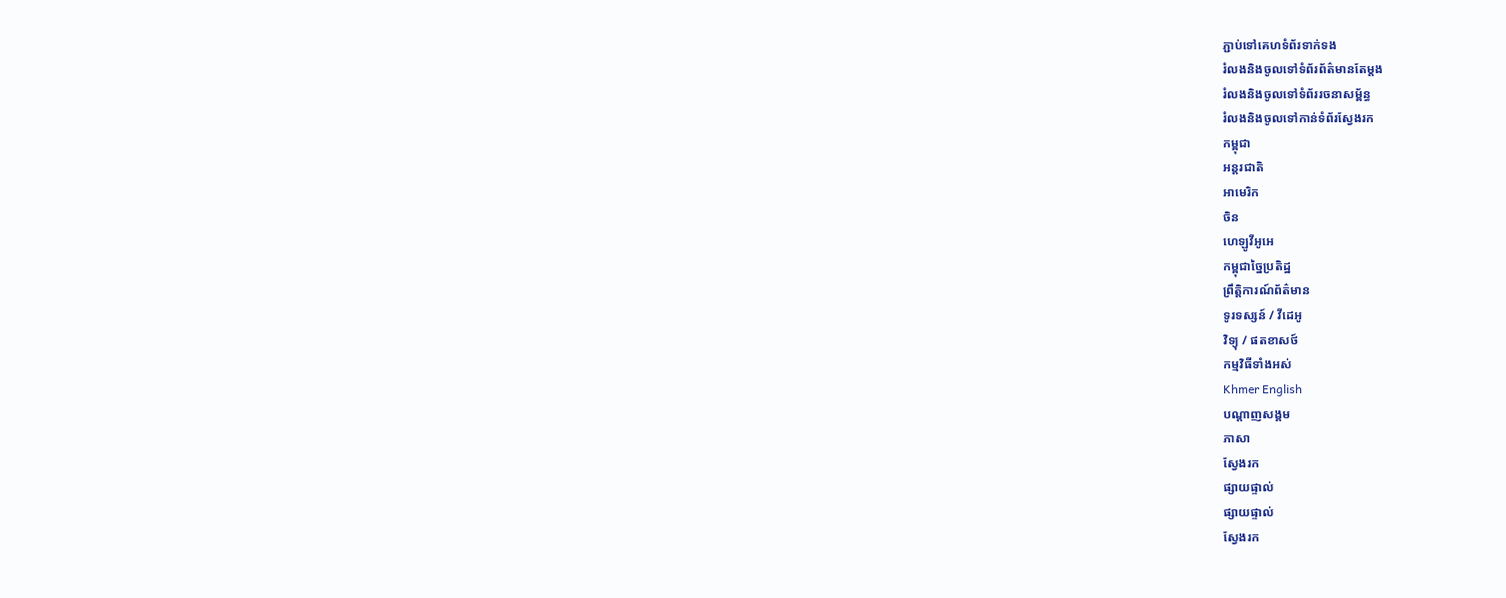ភ្ជាប់ទៅគេហទំព័រទាក់ទង
រំលងនិងចូលទៅទំព័រព័ត៌មានតែម្តង
រំលងនិងចូលទៅទំព័ររចនាសម្ព័ន្ធ
រំលងនិងចូលទៅកាន់ទំព័រស្វែងរក
កម្ពុជា
អន្តរជាតិ
អាមេរិក
ចិន
ហេឡូវីអូអេ
កម្ពុជាច្នៃប្រតិដ្ឋ
ព្រឹត្តិការណ៍ព័ត៌មាន
ទូរទស្សន៍ / វីដេអូ
វិទ្យុ / ផតខាសថ៍
កម្មវិធីទាំងអស់
Khmer English
បណ្តាញសង្គម
ភាសា
ស្វែងរក
ផ្សាយផ្ទាល់
ផ្សាយផ្ទាល់
ស្វែងរក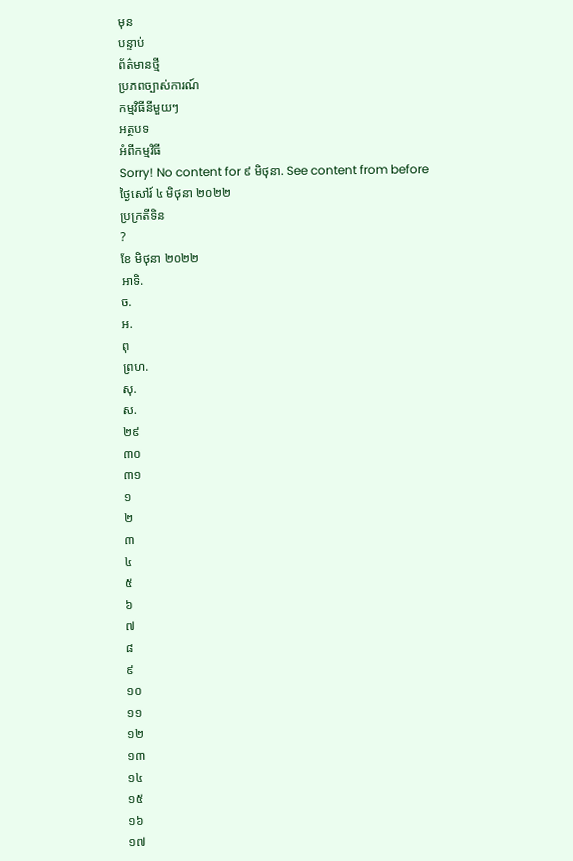មុន
បន្ទាប់
ព័ត៌មានថ្មី
ប្រភពច្បាស់ការណ៍
កម្មវិធីនីមួយៗ
អត្ថបទ
អំពីកម្មវិធី
Sorry! No content for ៩ មិថុនា. See content from before
ថ្ងៃសៅរ៍ ៤ មិថុនា ២០២២
ប្រក្រតីទិន
?
ខែ មិថុនា ២០២២
អាទិ.
ច.
អ.
ពុ
ព្រហ.
សុ.
ស.
២៩
៣០
៣១
១
២
៣
៤
៥
៦
៧
៨
៩
១០
១១
១២
១៣
១៤
១៥
១៦
១៧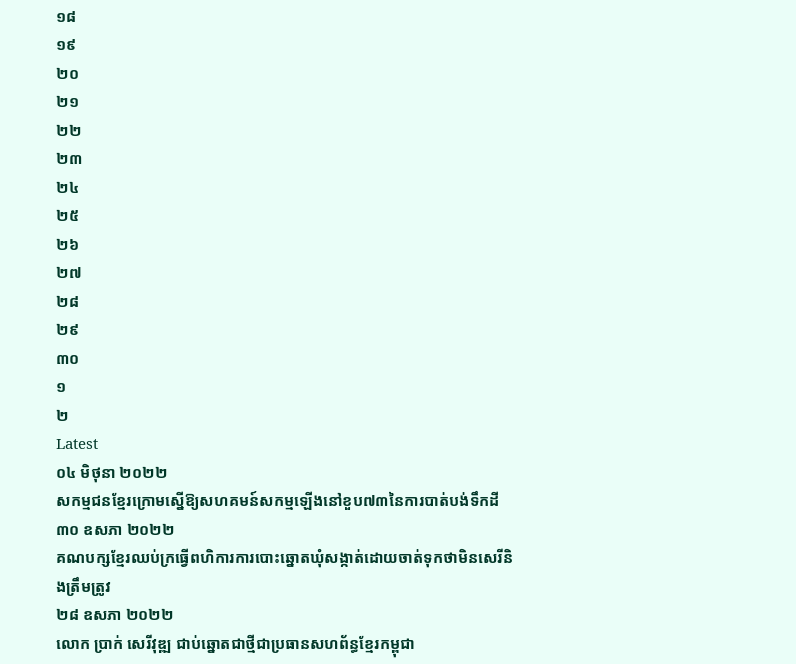១៨
១៩
២០
២១
២២
២៣
២៤
២៥
២៦
២៧
២៨
២៩
៣០
១
២
Latest
០៤ មិថុនា ២០២២
សកម្មជនខ្មែរក្រោមស្នើឱ្យសហគមន៍សកម្មឡើងនៅខួប៧៣នៃការបាត់បង់ទឹកដី
៣០ ឧសភា ២០២២
គណបក្សខ្មែរឈប់ក្រធ្វើពហិការការបោះឆ្នោតឃុំសង្កាត់ដោយចាត់ទុកថាមិនសេរីនិងត្រឹមត្រូវ
២៨ ឧសភា ២០២២
លោក ប្រាក់ សេរីវុឌ្ឍ ជាប់ឆ្នោតជាថ្មីជាប្រធានសហព័ន្ធខ្មែរកម្ពុជា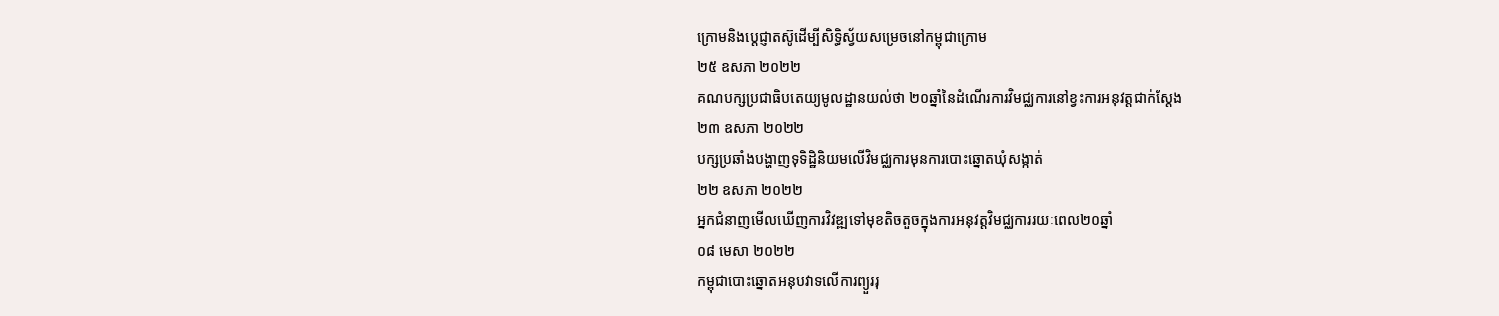ក្រោមនិងប្តេជ្ញាតស៊ូដើម្បីសិទ្ធិស្វ័យសម្រេចនៅកម្ពុជាក្រោម
២៥ ឧសភា ២០២២
គណបក្សប្រជាធិបតេយ្យមូលដ្ឋានយល់ថា ២០ឆ្នាំនៃដំណើរការវិមជ្ឈការនៅខ្វះការអនុវត្តជាក់ស្តែង
២៣ ឧសភា ២០២២
បក្សប្រឆាំងបង្ហាញទុទិដ្ឋិនិយមលើវិមជ្ឈការមុនការបោះឆ្នោតឃុំសង្កាត់
២២ ឧសភា ២០២២
អ្នកជំនាញមើលឃើញការវិវឌ្ឍទៅមុខតិចតួចក្នុងការអនុវត្តវិមជ្ឈការរយៈពេល២០ឆ្នាំ
០៨ មេសា ២០២២
កម្ពុជាបោះឆ្នោតអនុបវាទលើការព្យួររុ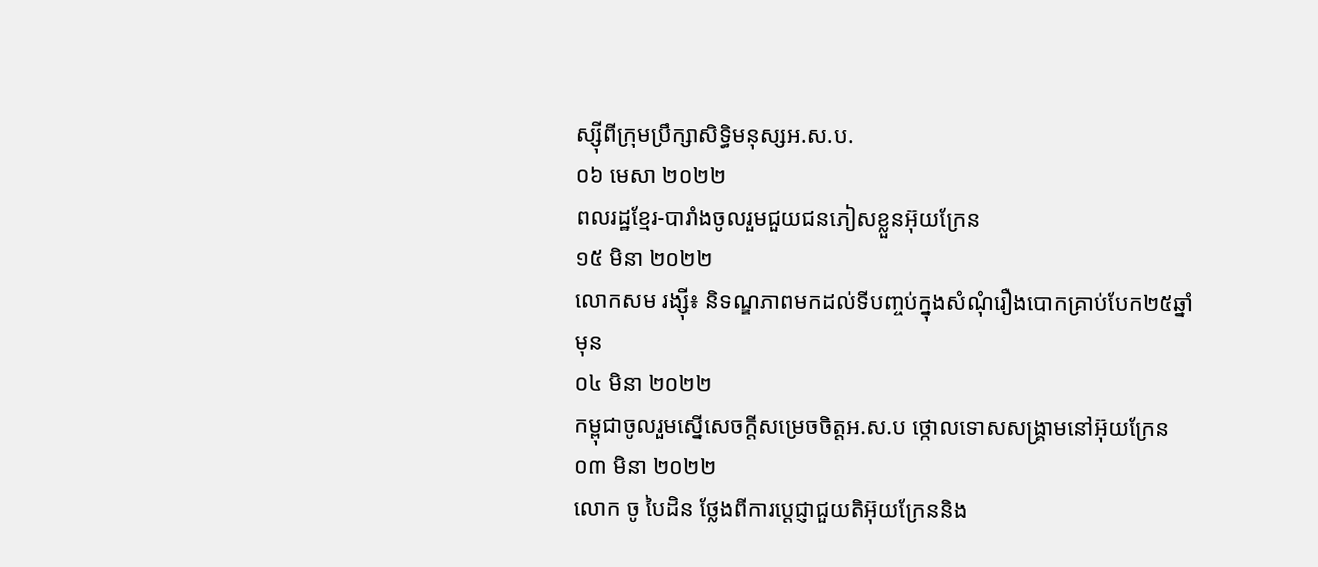ស្ស៊ីពីក្រុមប្រឹក្សាសិទ្ធិមនុស្សអ.ស.ប.
០៦ មេសា ២០២២
ពលរដ្ឋខ្មែរ-បារាំងចូលរួមជួយជនភៀសខ្លួនអ៊ុយក្រែន
១៥ មិនា ២០២២
លោកសម រង្ស៊ី៖ និទណ្ឌភាពមកដល់ទីបញ្ចប់ក្នុងសំណុំរឿងបោកគ្រាប់បែក២៥ឆ្នាំមុន
០៤ មិនា ២០២២
កម្ពុជាចូលរួមស្នើសេចក្តីសម្រេចចិត្តអ.ស.ប ថ្កោលទោសសង្គ្រាមនៅអ៊ុយក្រែន
០៣ មិនា ២០២២
លោក ចូ បៃដិន ថ្លែងពីការប្តេជ្ញាជួយតិអ៊ុយក្រែននិង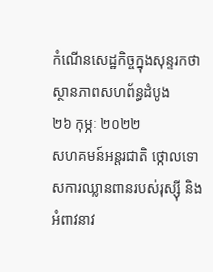កំណើនសេដ្ឋកិច្ចក្នុងសុន្ទរកថាស្ថានភាពសហព័ន្ធដំបូង
២៦ កុម្ភៈ ២០២២
សហគមន៍អន្តរជាតិ ថ្កោលទោសការឈ្លានពានរបស់រុស្ស៊ី និងអំពាវនាវ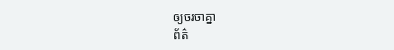ឲ្យចរចាគ្នា
ព័ត៌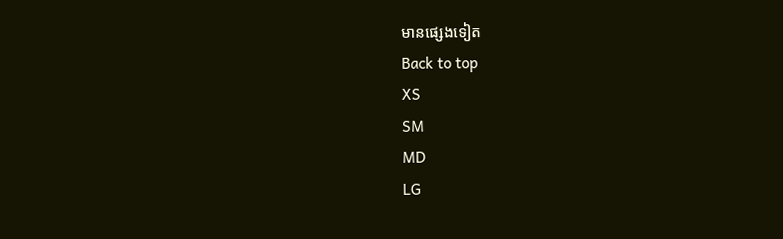មានផ្សេងទៀត
Back to top
XS
SM
MD
LG